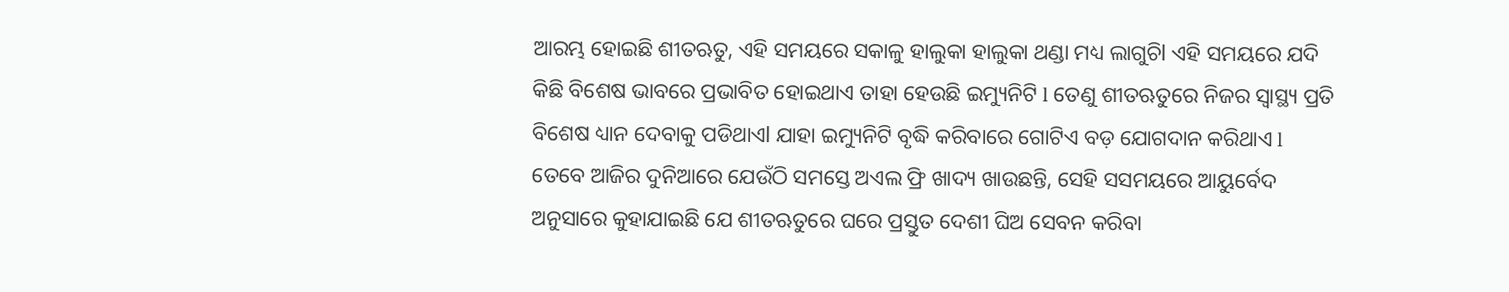ଆରମ୍ଭ ହୋଇଛି ଶୀତଋତୁ, ଏହି ସମୟରେ ସକାଳୁ ହାଲୁକା ହାଲୁକା ଥଣ୍ଡା ମଧ୍ୟ ଲାଗୁଚିl ଏହି ସମୟରେ ଯଦି କିଛି ବିଶେଷ ଭାବରେ ପ୍ରଭାବିତ ହୋଇଥାଏ ତାହା ହେଉଛି ଇମ୍ୟୁନିଟି l ତେଣୁ ଶୀତଋତୁରେ ନିଜର ସ୍ୱାସ୍ଥ୍ୟ ପ୍ରତି ବିଶେଷ ଧ୍ୟାନ ଦେବାକୁ ପଡିଥାଏl ଯାହା ଇମ୍ୟୁନିଟି ବୃଦ୍ଧି କରିବାରେ ଗୋଟିଏ ବଡ଼ ଯୋଗଦାନ କରିଥାଏ l
ତେବେ ଆଜିର ଦୁନିଆରେ ଯେଉଁଠି ସମସ୍ତେ ଅଏଲ ଫ୍ରି ଖାଦ୍ୟ ଖାଉଛନ୍ତି, ସେହି ସସମୟରେ ଆୟୁର୍ବେଦ ଅନୁସାରେ କୁହାଯାଇଛି ଯେ ଶୀତଋତୁରେ ଘରେ ପ୍ରସ୍ତୁତ ଦେଶୀ ଘିଅ ସେବନ କରିବା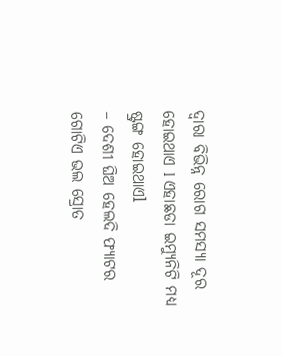ଦ୍ୱାରା ବିଭିନ୍ନ ରୋଗ ସମସ୍ୟା ଦୂର ହୋଇଥାଏ l ଏହାଛଡା ଇମ୍ୟୁନିଟି ମଧ୍ୟ ଷ୍ଟ୍ରଙ୍ଗ ହୋଇଥାଏl
– ଦେଶୀ ଘିଅ ହେଲଦି ଫ୍ୟାଟର ଗୋଟିଏ ଭଲ ସ୍ରୋତ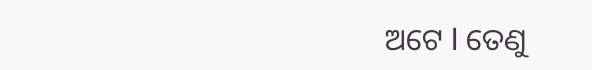ଅଟେ l ତେଣୁ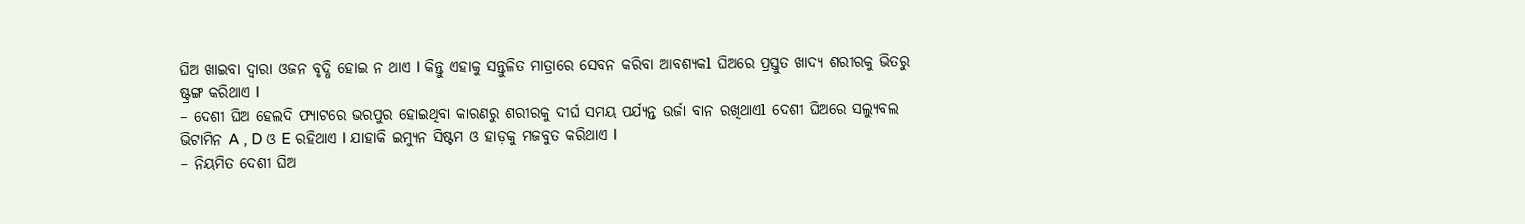ଘିଅ ଖାଇବା ଦ୍ୱାରା ଓଜନ ବୃଦ୍ଧି ହୋଇ ନ ଥାଏ l କିନ୍ତୁ ଏହାକୁ ସନ୍ତୁଳିତ ମାତ୍ରାରେ ସେବନ କରିବା ଆବଶ୍ୟକl ଘିଅରେ ପ୍ରସ୍ତୁତ ଖାଦ୍ୟ ଶରୀରକୁ ଭିତରୁ ଷ୍ଟ୍ରଙ୍ଗ କରିଥାଏ l
– ଦେଶୀ ଘିଅ ହେଲଦି ଫ୍ୟାଟରେ ଭରପୁର ହୋଇଥିବା କାରଣରୁ ଶରୀରକୁ ଦୀର୍ଘ ସମୟ ପର୍ଯ୍ୟନ୍ତ ଉର୍ଜା ବାନ ରଖିଥାଏl ଦେଶୀ ଘିଅରେ ସଲ୍ୟୁବଲ ଭିଟାମିନ A , D ଓ E ରହିଥାଏ l ଯାହାକି ଇମ୍ୟୁନ ସିଷ୍ଟମ ଓ ହାଡ଼କୁ ମଜବୁତ କରିଥାଏ l
– ନିୟମିତ ଦେଶୀ ଘିଅ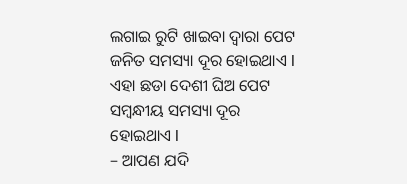ଲଗାଇ ରୁଟି ଖାଇବା ଦ୍ୱାରା ପେଟ ଜନିତ ସମସ୍ୟା ଦୂର ହୋଇଥାଏ l ଏହା ଛଡା ଦେଶୀ ଘିଅ ପେଟ ସମ୍ବନ୍ଧୀୟ ସମସ୍ୟା ଦୂର ହୋଇଥାଏ l
– ଆପଣ ଯଦି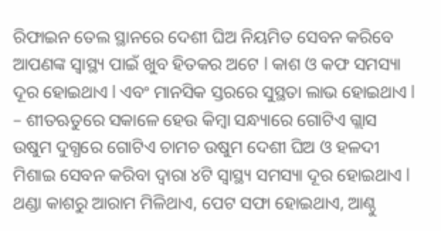ରିଫାଇନ ତେଲ ସ୍ଥାନରେ ଦେଶୀ ଘିଅ ନିୟମିତ ସେବନ କରିବେ ଆପଣଙ୍କ ସ୍ୱାସ୍ଥ୍ୟ ପାଇଁ ଖୁବ ହିତକର ଅଟେ l କାଶ ଓ କଫ ସମସ୍ୟା ଦୂର ହୋଇଥାଏ l ଏବଂ ମାନସିକ ସ୍ତରରେ ସୁସ୍ଥତା ଲାଭ ହୋଇଥାଏ l
– ଶୀତଋତୁରେ ସକାଳେ ହେଉ କିମ୍ବା ସନ୍ଧ୍ୟାରେ ଗୋଟିଏ ଗ୍ଲାସ ଉଷୁମ ଦୁଗ୍ଧରେ ଗୋଟିଏ ଚାମଚ ଉଷୁମ ଦେଶୀ ଘିଅ ଓ ହଳଦୀ ମିଶାଇ ସେବନ କରିବା ଦ୍ୱାରା ୪ଟି ସ୍ୱାସ୍ଥ୍ୟ ସମସ୍ୟା ଦୂର ହୋଇଥାଏ l ଥଣ୍ଡା କାଶରୁ ଆରାମ ମିଳିଥାଏ, ପେଟ ସଫା ହୋଇଥାଏ, ଆଣ୍ଠୁ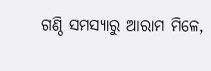ଗଣ୍ଠି ସମସ୍ୟାରୁ ଆରାମ ମିଳେ,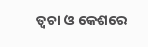ତ୍ୱଚା ଓ କେଶରେ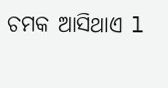ଚମକ ଆସିଥାଏ l